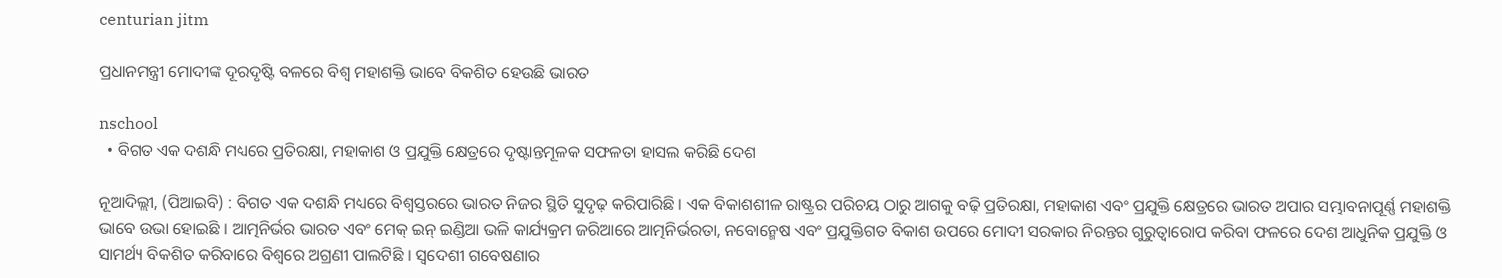centurian jitm

ପ୍ରଧାନମନ୍ତ୍ରୀ ମୋଦୀଙ୍କ ଦୂରଦୃଷ୍ଟି ବଳରେ ବିଶ୍ୱ ମହାଶକ୍ତି ଭାବେ ବିକଶିତ ହେଉଛି ଭାରତ

nschool
  • ବିଗତ ଏକ ଦଶନ୍ଧି ମଧ୍ୟରେ ପ୍ରତିରକ୍ଷା, ମହାକାଶ ଓ ପ୍ରଯୁକ୍ତି କ୍ଷେତ୍ରରେ ଦୃଷ୍ଟାନ୍ତମୂଳକ ସଫଳତା ହାସଲ କରିଛି ଦେଶ

ନୂଆଦିଲ୍ଲୀ, (ପିଆଇବି) : ବିଗତ ଏକ ଦଶନ୍ଧି ମଧ୍ୟରେ ବିଶ୍ୱସ୍ତରରେ ଭାରତ ନିଜର ସ୍ଥିତି ସୁଦୃଢ଼ କରିପାରିଛି । ଏକ ବିକାଶଶୀଳ ରାଷ୍ଟ୍ରର ପରିଚୟ ଠାରୁ ଆଗକୁ ବଢ଼ି ପ୍ରତିରକ୍ଷା, ମହାକାଶ ଏବଂ ପ୍ରଯୁକ୍ତି କ୍ଷେତ୍ରରେ ଭାରତ ଅପାର ସମ୍ଭାବନାପୂର୍ଣ୍ଣ ମହାଶକ୍ତି ଭାବେ ଉଭା ହୋଇଛି । ଆତ୍ମନିର୍ଭର ଭାରତ ଏବଂ ମେକ୍ ଇନ୍ ଇଣ୍ଡିଆ ଭଳି କାର୍ଯ୍ୟକ୍ରମ ଜରିଆରେ ଆତ୍ମନିର୍ଭରତା, ନବୋନ୍ମେଷ ଏବଂ ପ୍ରଯୁକ୍ତିଗତ ବିକାଶ ଉପରେ ମୋଦୀ ସରକାର ନିରନ୍ତର ଗୁରୁତ୍ୱାରୋପ କରିବା ଫଳରେ ଦେଶ ଆଧୁନିକ ପ୍ରଯୁକ୍ତି ଓ ସାମର୍ଥ୍ୟ ବିକଶିତ କରିବାରେ ବିଶ୍ୱରେ ଅଗ୍ରଣୀ ପାଲଟିଛି । ସ୍ୱଦେଶୀ ଗବେଷଣାର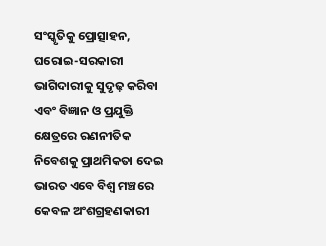ସଂସ୍କୃତିକୁ ପ୍ରୋତ୍ସାହନ, ଘରୋଇ-ସରକାରୀ ଭାଗିଦାରୀକୁ ସୁଦୃଢ଼ କରିବା ଏବଂ ବିଜ୍ଞାନ ଓ ପ୍ରଯୁକ୍ତି କ୍ଷେତ୍ରରେ ରଣନୀତିକ ନିବେଶକୁ ପ୍ରାଥମିକତା ଦେଇ ଭାରତ ଏବେ ବିଶ୍ୱ ମଞ୍ଚରେ କେବଳ ଅଂଶଗ୍ରହଣକାରୀ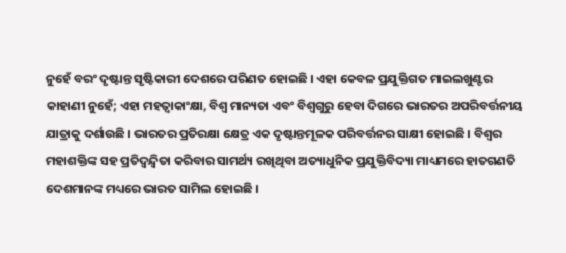ନୁହେଁ ବରଂ ଦୃଷ୍ଟାନ୍ତ ସୃଷ୍ଟିକାରୀ ଦେଶରେ ପରିଣତ ହୋଇଛି । ଏହା କେବଳ ପ୍ରଯୁକ୍ତିଗତ ମାଇଲଖୁଣ୍ଟର କାହାଣୀ ନୁହେଁ; ଏହା ମହତ୍ୱାକାଂକ୍ଷା, ବିଶ୍ୱ ମାନ୍ୟତା ଏବଂ ବିଶ୍ୱଗୁରୁ ହେବା ଦିଗରେ ଭାରତର ଅପରିବର୍ତ୍ତନୀୟ ଯାତ୍ରାକୁ ଦର୍ଶାଉଛି । ଭାରତର ପ୍ରତିରକ୍ଷା କ୍ଷେତ୍ର ଏକ ଦୃଷ୍ଟାନ୍ତମୂଳକ ପରିବର୍ତ୍ତନର ସାକ୍ଷୀ ହୋଇଛି । ବିଶ୍ୱର ମହାଶକ୍ତିଙ୍କ ସହ ପ୍ରତିଦ୍ୱନ୍ଦ୍ୱିତା କରିବାର ସାମର୍ଥ୍ୟ ରଖିଥିବା ଅତ୍ୟାଧୁନିକ ପ୍ରଯୁକ୍ତିବିଦ୍ୟା ମାଧ୍ୟମରେ ହାତଗଣତି ଦେଶମାନଙ୍କ ମଧ୍ୟରେ ଭାରତ ସାମିଲ ହୋଇଛି ।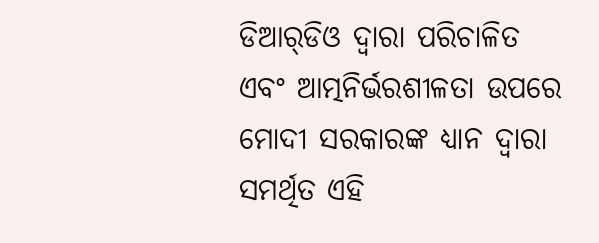ଡିଆର୍‌ଡିଓ ଦ୍ୱାରା ପରିଚାଳିତ ଏବଂ ଆତ୍ମନିର୍ଭରଶୀଳତା ଉପରେ ମୋଦୀ ସରକାରଙ୍କ ଧ୍ୟାନ ଦ୍ୱାରା ସମର୍ଥିତ ଏହି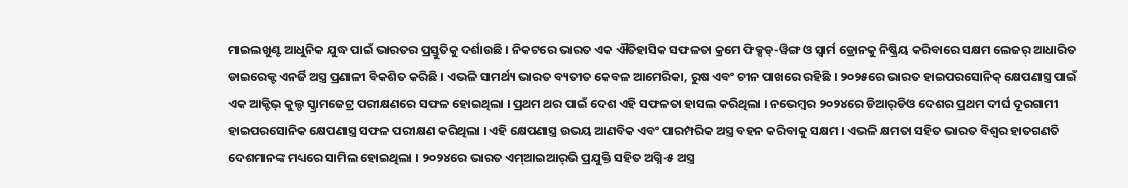ମାଇଲଖୁଣ୍ଟ ଆଧୁନିକ ଯୁଦ୍ଧ ପାଇଁ ଭାରତର ପ୍ରସ୍ତୁତିକୁ ଦର୍ଶାଉଛି । ନିକଟରେ ଭାରତ ଏକ ଐତିହାସିକ ସଫଳତା କ୍ରମେ ଫିକ୍ସଡ୍-ୱିଙ୍ଗ ଓ ସ୍ୱାର୍ମ ଡ୍ରୋନକୁ ନିଷ୍କ୍ରିୟ କରିବାରେ ସକ୍ଷମ ଲେଜର୍ ଆଧାରିତ ଡାଇରେକ୍ଟ ଏନର୍ଜି ଅସ୍ତ୍ର ପ୍ରଣାଳୀ ବିକଶିତ କରିଛି । ଏଭଳି ସାମର୍ଥ୍ୟ ଭାରତ ବ୍ୟତୀତ କେବଳ ଆମେରିକା, ରୁଷ ଏବଂ ଚୀନ ପାଖରେ ରହିଛି । ୨୦୨୫ରେ ଭାରତ ହାଇପରସୋନିକ୍ କ୍ଷେପଣାସ୍ତ୍ର ପାଇଁ ଏକ ଆକ୍ଟିଭ୍ କୁଲ୍ଡ ସ୍କ୍ରାମଜେଟ୍ର ପରୀକ୍ଷଣରେ ସଫଳ ହୋଇଥିଲା । ପ୍ରଥମ ଥର ପାଇଁ ଦେଶ ଏହି ସଫଳତା ହାସଲ କରିଥିଲା । ନଭେମ୍ବର ୨୦୨୪ରେ ଡିଆର୍‌ଡିଓ ଦେଶର ପ୍ରଥମ ଦୀର୍ଘ ଦୂରଗାମୀ ହାଇପରସୋନିକ କ୍ଷେପଣାସ୍ତ୍ର ସଫଳ ପରୀକ୍ଷଣ କରିଥିଲା । ଏହି କ୍ଷେପଣାସ୍ତ୍ର ଉଭୟ ଆଣବିକ ଏବଂ ପାରମ୍ପରିକ ଅସ୍ତ୍ର ବହନ କରିବାକୁ ସକ୍ଷମ । ଏଭଳି କ୍ଷମତା ସହିତ ଭାରତ ବିଶ୍ୱର ହାତଗଣତି ଦେଶମାନଙ୍କ ମଧ୍ୟରେ ସାମିଲ ହୋଇଥିଲା । ୨୦୨୪ରେ ଭାରତ ଏମ୍‌ଆଇଆର୍‌ଭି ପ୍ରଯୁକ୍ତି ସହିତ ଅଗ୍ନି-୫ ଅସ୍ତ୍ର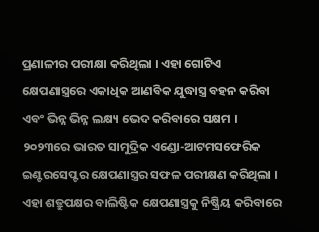ପ୍ରଣାଳୀର ପରୀକ୍ଷା କରିଥିଲା । ଏହା ଗୋଟିଏ କ୍ଷେପଣାସ୍ତ୍ରରେ ଏକାଧିକ ଆଣବିକ ଯୁଦ୍ଧାସ୍ତ୍ର ବହନ କରିବା ଏବଂ ଭିନ୍ନ ଭିନ୍ନ ଲକ୍ଷ୍ୟ ଭେଦ କରିବାରେ ସକ୍ଷମ । ୨୦୨୩ରେ ଭାରତ ସାମୁଦ୍ରିକ ଏଣ୍ଡୋ-ଆଟମସଫେରିକ ଇଣ୍ଟରସେପ୍ଟର କ୍ଷେପଣାସ୍ତ୍ରର ସଫଳ ପରୀକ୍ଷଣ କରିଥିଲା । ଏହା ଶତ୍ରୁପକ୍ଷର ବାଲିଷ୍ଟିକ କ୍ଷେପଣାସ୍ତ୍ରକୁ ନିଷ୍କ୍ରିୟ କରିବାରେ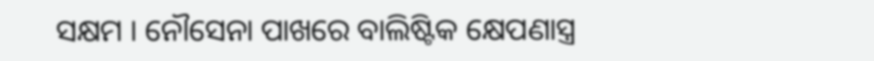ସକ୍ଷମ । ନୌସେନା ପାଖରେ ବାଲିଷ୍ଟିକ କ୍ଷେପଣାସ୍ତ୍ର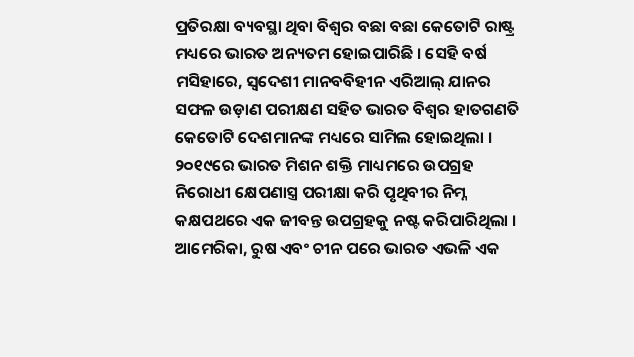ପ୍ରତିରକ୍ଷା ବ୍ୟବସ୍ଥା ଥିବା ବିଶ୍ୱର ବଛା ବଛା କେତୋଟି ରାଷ୍ଟ୍ର ମଧ୍ୟରେ ଭାରତ ଅନ୍ୟତମ ହୋଇପାରିଛି । ସେହି ବର୍ଷ ମସିହାରେ, ସ୍ୱଦେଶୀ ମାନବବିହୀନ ଏରିଆଲ୍ ଯାନର ସଫଳ ଉଡ଼ାଣ ପରୀକ୍ଷଣ ସହିତ ଭାରତ ବିଶ୍ୱର ହାତଗଣତି କେତୋଟି ଦେଶମାନଙ୍କ ମଧ୍ୟରେ ସାମିଲ ହୋଇଥିଲା । ୨୦୧୯ରେ ଭାରତ ମିଶନ ଶକ୍ତି ମାଧ୍ୟମରେ ଉପଗ୍ରହ ନିରୋଧୀ କ୍ଷେପଣାସ୍ତ୍ର ପରୀକ୍ଷା କରି ପୃଥିବୀର ନିମ୍ନ କକ୍ଷପଥରେ ଏକ ଜୀବନ୍ତ ଉପଗ୍ରହକୁ ନଷ୍ଟ କରିପାରିଥିଲା । ଆମେରିକା, ରୁଷ ଏବଂ ଚୀନ ପରେ ଭାରତ ଏଭଳି ଏକ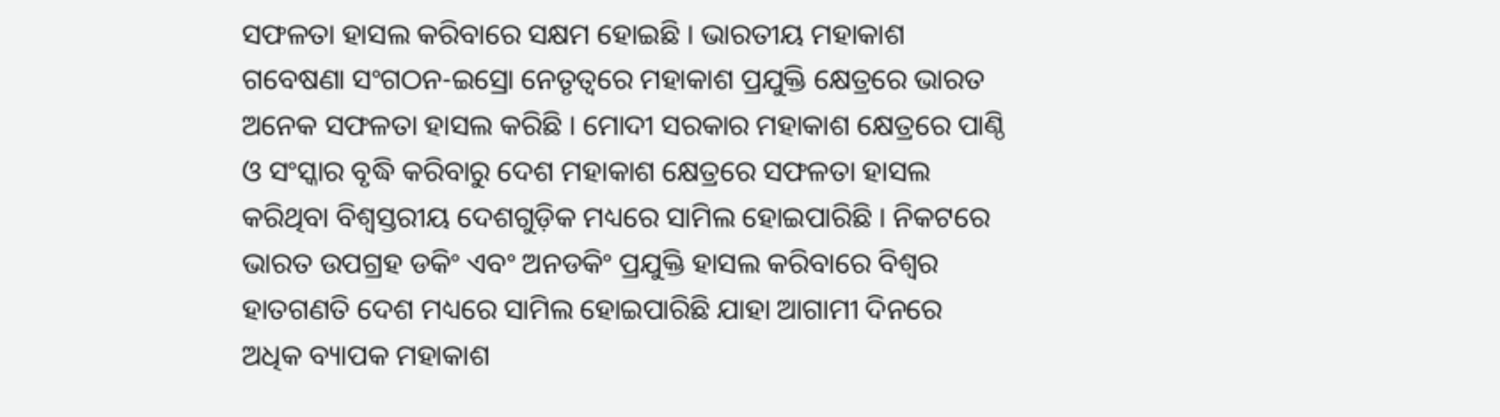ସଫଳତା ହାସଲ କରିବାରେ ସକ୍ଷମ ହୋଇଛି । ଭାରତୀୟ ମହାକାଶ ଗବେଷଣା ସଂଗଠନ-ଇସ୍ରୋ ନେତୃତ୍ୱରେ ମହାକାଶ ପ୍ରଯୁକ୍ତି କ୍ଷେତ୍ରରେ ଭାରତ ଅନେକ ସଫଳତା ହାସଲ କରିଛି । ମୋଦୀ ସରକାର ମହାକାଶ କ୍ଷେତ୍ରରେ ପାଣ୍ଠି ଓ ସଂସ୍କାର ବୃଦ୍ଧି କରିବାରୁ ଦେଶ ମହାକାଶ କ୍ଷେତ୍ରରେ ସଫଳତା ହାସଲ କରିଥିବା ବିଶ୍ୱସ୍ତରୀୟ ଦେଶଗୁଡ଼ିକ ମଧ୍ୟରେ ସାମିଲ ହୋଇପାରିଛି । ନିକଟରେ ଭାରତ ଉପଗ୍ରହ ଡକିଂ ଏବଂ ଅନଡକିଂ ପ୍ରଯୁକ୍ତି ହାସଲ କରିବାରେ ବିଶ୍ୱର ହାତଗଣତି ଦେଶ ମଧ୍ୟରେ ସାମିଲ ହୋଇପାରିଛି ଯାହା ଆଗାମୀ ଦିନରେ ଅଧିକ ବ୍ୟାପକ ମହାକାଶ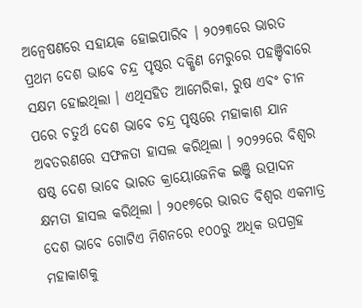ଅନ୍ୱେଷଣରେ ସହାୟକ ହୋଇପାରିବ । ୨୦୨୩ରେ ଭାରତ ପ୍ରଥମ ଦେଶ ଭାବେ ଚନ୍ଦ୍ର ପୃଷ୍ଠର ଦକ୍ଷିଣ ମେରୁରେ ପହଞ୍ଚିବାରେ ସକ୍ଷମ ହୋଇଥିଲା । ଏଥିସହିତ ଆମେରିକା, ରୁଷ ଏବଂ ଚୀନ ପରେ ଚତୁର୍ଥ ଦେଶ ଭାବେ ଚନ୍ଦ୍ର ପୃଷ୍ଠରେ ମହାକାଶ ଯାନ ଅବତରଣରେ ସଫଳତା ହାସଲ କରିଥିଲା । ୨୦୨୨ରେ ବିଶ୍ୱର ଷଷ୍ଠ ଦେଶ ଭାବେ ଭାରତ କ୍ରାୟୋଜେନିକ ଇଞ୍ଜି ଉତ୍ପାଦନ କ୍ଷମତା ହାସଲ କରିଥିଲା । ୨୦୧୭ରେ ଭାରତ ବିଶ୍ୱର ଏକମାତ୍ର ଦେଶ ଭାବେ ଗୋଟିଏ ମିଶନରେ ୧୦୦ରୁ ଅଧିକ ଉପଗ୍ରହ ମହାକାଶକୁ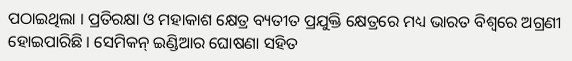ପଠାଇଥିଲା । ପ୍ରତିରକ୍ଷା ଓ ମହାକାଶ କ୍ଷେତ୍ର ବ୍ୟତୀତ ପ୍ରଯୁକ୍ତି କ୍ଷେତ୍ରରେ ମଧ୍ୟ ଭାରତ ବିଶ୍ୱରେ ଅଗ୍ରଣୀ ହୋଇପାରିଛି । ସେମିକନ୍ ଇଣ୍ଡିଆର ଘୋଷଣା ସହିତ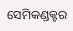ସେମିକଣ୍ଡକ୍ଟର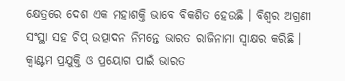କ୍ଷେତ୍ରରେ ଦେଶ ଏକ ମହାଶକ୍ତି ଭାବେ ବିକଶିତ ହେଉଛି । ବିଶ୍ୱର ଅଗ୍ରଣୀ ସଂସ୍ଥା ସହ ଚିପ୍ ଉତ୍ପାଦନ ନିମନ୍ତେ ଭାରତ ରାଜିନାମା ସ୍ୱାକ୍ଷର କରିଛି । କ୍ୱାଣ୍ଟମ ପ୍ରଯୁକ୍ତି ଓ ପ୍ରୟୋଗ ପାଇଁ ଭାରତ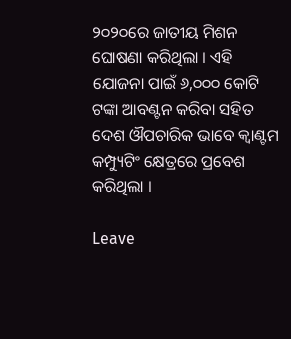୨୦୨୦ରେ ଜାତୀୟ ମିଶନ ଘୋଷଣା କରିଥିଲା । ଏହି ଯୋଜନା ପାଇଁ ୬,୦୦୦ କୋଟି ଟଙ୍କା ଆବଣ୍ଟନ କରିବା ସହିତ ଦେଶ ଔପଚାରିକ ଭାବେ କ୍ୱାଣ୍ଟମ କମ୍ପ୍ୟୁଟିଂ କ୍ଷେତ୍ରରେ ପ୍ରବେଶ କରିଥିଲା ।

Leave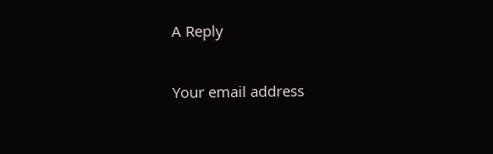A Reply

Your email address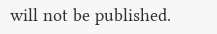will not be published.